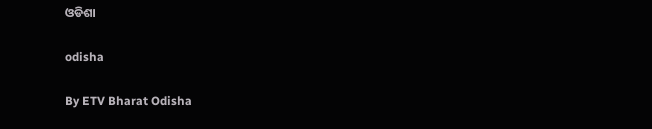ଓଡିଶା

odisha

By ETV Bharat Odisha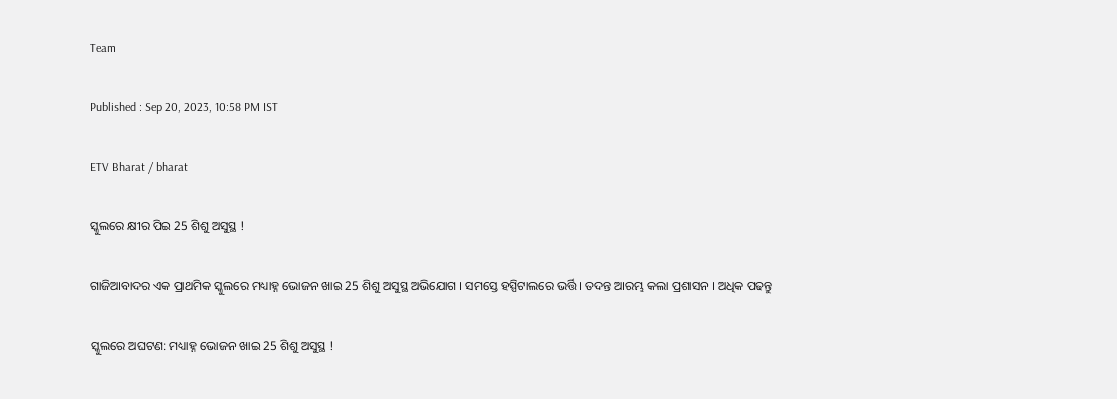Team

Published : Sep 20, 2023, 10:58 PM IST

ETV Bharat / bharat

ସ୍କୁଲରେ କ୍ଷୀର ପିଇ 25 ଶିଶୁ ଅସୁସ୍ଥ !

ଗାଜିଆବାଦର ଏକ ପ୍ରାଥମିକ ସ୍କୁଲରେ ମଧ୍ୟାହ୍ନ ଭୋଜନ ଖାଇ 25 ଶିଶୁ ଅସୁସ୍ଥ ଅଭିଯୋଗ । ସମସ୍ତେ ହସ୍ପିଟାଲରେ ଭର୍ତ୍ତି । ତଦନ୍ତ ଆରମ୍ଭ କଲା ପ୍ରଶାସନ । ଅଧିକ ପଢନ୍ତୁ

ସ୍କୁଲରେ ଅଘଟଣ: ମଧ୍ୟାହ୍ନ ଭୋଜନ ଖାଇ 25 ଶିଶୁ ଅସୁସ୍ଥ !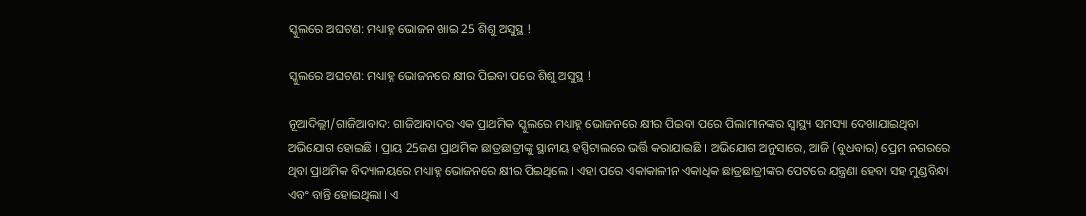ସ୍କୁଲରେ ଅଘଟଣ: ମଧ୍ୟାହ୍ନ ଭୋଜନ ଖାଇ 25 ଶିଶୁ ଅସୁସ୍ଥ !

ସ୍କୁଲରେ ଅଘଟଣ: ମଧ୍ୟାହ୍ନ ଭୋଜନରେ କ୍ଷୀର ପିଇବା ପରେ ଶିଶୁ ଅସୁସ୍ଥ !

ନୂଆଦିଲ୍ଲୀ/ଗାଜିଆବାଦ: ଗାଜିଆବାଦର ଏକ ପ୍ରାଥମିକ ସ୍କୁଲରେ ମଧ୍ୟାହ୍ନ ଭୋଜନରେ କ୍ଷୀର ପିଇବା ପରେ ପିଲାମାନଙ୍କର ସ୍ୱାସ୍ଥ୍ୟ ସମସ୍ୟା ଦେଖାଯାଇଥିବା ଅଭିଯୋଗ ହୋଇଛି । ପ୍ରାୟ 25ଜଣ ପ୍ରାଥମିକ ଛାତ୍ରଛାତ୍ରୀଙ୍କୁ ସ୍ଥାନୀୟ ହସ୍ପିଟାଲରେ ଭର୍ତ୍ତି କରାଯାଇଛି । ଅଭିଯୋଗ ଅନୁସାରେ, ଆଜି (ବୁଧବାର) ପ୍ରେମ ନଗରରେ ଥିବା ପ୍ରାଥମିକ ବିଦ୍ୟାଳୟରେ ମଧ୍ୟାହ୍ନ ଭୋଜନରେ କ୍ଷୀର ପିଇଥିଲେ । ଏହା ପରେ ଏକାକାଳୀନ ଏକାଧିକ ଛାତ୍ରଛାତ୍ରୀଙ୍କର ପେଟରେ ଯନ୍ତ୍ରଣା ହେବା ସହ ମୁଣ୍ଡବିନ୍ଧା ଏବଂ ବାନ୍ତି ହୋଇଥିଲା । ଏ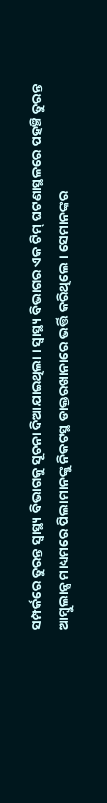ସମ୍ପର୍କରେ ତୁରନ୍ତ ସ୍ୱାସ୍ଥ୍ୟ ବିଭାଗକୁ ସୂଚନା ଦିଆଯାଇଥିଲା । ସ୍ୱାସ୍ଥ୍ୟ ବିଭାଗର ଏକ ଟିମ୍ ଘଟଣାସ୍ଥଳରେ ପହଞ୍ଚି ତୁରନ୍ତ ଆମ୍ବୁଲାନ୍ସ ମାଧ୍ୟମରେ ପିଲାମାନଙ୍କୁ ନିକଟସ୍ଥ ଡାକ୍ତରଖାନାରେ ଭର୍ତ୍ତି କରିଥିଲେ । ସେମାନଙ୍କର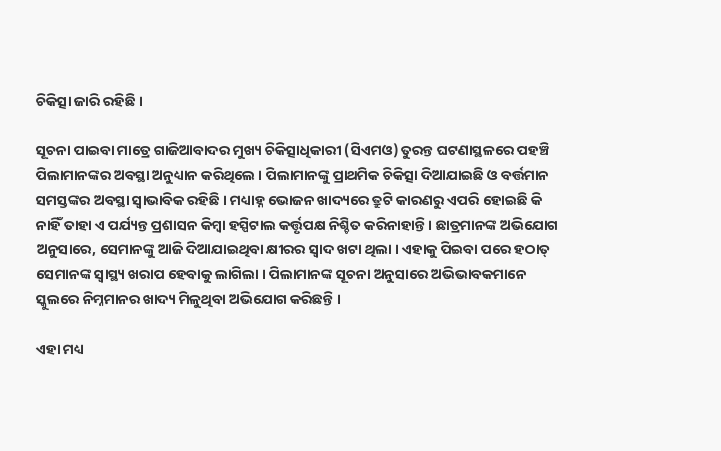ଚିକିତ୍ସା ଜାରି ରହିଛି ।

ସୂଚନା ପାଇବା ମାତ୍ରେ ଗାଜିଆବାଦର ମୁଖ୍ୟ ଚିକିତ୍ସାଧିକାରୀ (ସିଏମଓ) ତୁରନ୍ତ ଘଟଣାସ୍ଥଳରେ ପହଞ୍ଚି ପିଲାମାନଙ୍କର ଅବସ୍ଥା ଅନୁଧ୍ୟାନ କରିଥିଲେ । ପିଲାମାନଙ୍କୁ ପ୍ରାଥମିକ ଚିକିତ୍ସା ଦିଆଯାଇଛି ଓ ବର୍ତ୍ତମାନ ସମସ୍ତଙ୍କର ଅବସ୍ଥା ସ୍ୱାଭାବିକ ରହିଛି । ମଧ୍ୟାହ୍ନ ଭୋଜନ ଖାଦ୍ୟରେ ତ୍ରୁଟି କାରଣରୁ ଏପରି ହୋଇଛି କି ନାହିଁ ତାହା ଏ ପର୍ଯ୍ୟନ୍ତ ପ୍ରଶାସନ କିମ୍ବା ହସ୍ପିଟାଲ କର୍ତ୍ତୃପକ୍ଷ ନିଶ୍ଚିତ କରିନାହାନ୍ତି । ଛାତ୍ରମାନଙ୍କ ଅଭିଯୋଗ ଅନୁସାରେ, ସେମାନଙ୍କୁ ଆଜି ଦିଆଯାଇଥିବା କ୍ଷୀରର ସ୍ବାଦ ଖଟା ଥିଲା । ଏହାକୁ ପିଇବା ପରେ ହଠାତ୍ ସେମାନଙ୍କ ସ୍ୱାସ୍ଥ୍ୟ ଖରାପ ହେବାକୁ ଲାଗିଲା । ପିଲାମାନଙ୍କ ସୂଚନା ଅନୁସାରେ ଅଭିଭାବକମାନେ ସ୍କୁଲରେ ନିମ୍ନମାନର ଖାଦ୍ୟ ମିଳୁଥିବା ଅଭିଯୋଗ କରିଛନ୍ତି ।

ଏହା ମଧ୍ୟ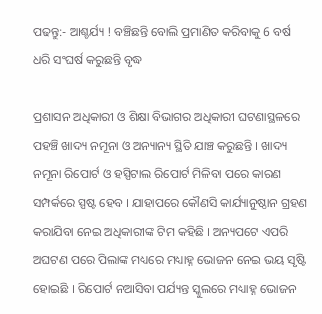ପଢନ୍ତୁ:- ଆଶ୍ଚର୍ଯ୍ୟ ! ବଞ୍ଚିଛନ୍ତି ବୋଲି ପ୍ରମାଣିତ କରିବାକୁ 6 ବର୍ଷ ଧରି ସଂଘର୍ଷ କରୁଛନ୍ତି ବୃଦ୍ଧ

ପ୍ରଶାସନ ଅଧିକାରୀ ଓ ଶିକ୍ଷା ବିଭାଗର ଅଧିକାରୀ ଘଟଣାସ୍ଥଳରେ ପହଞ୍ଚି ଖାଦ୍ୟ ନମୂନା ଓ ଅନ୍ୟାନ୍ୟ ସ୍ଥିତି ଯାଞ୍ଚ କରୁଛନ୍ତି । ଖାଦ୍ୟ ନମୂନା ରିପୋର୍ଟ ଓ ହସ୍ପିଟାଲ ରିପୋର୍ଟ ମିଳିବା ପରେ କାରଣ ସମ୍ପର୍କରେ ସ୍ପଷ୍ଟ ହେବ । ଯାହାପରେ କୌଣସି କାର୍ଯ୍ୟାନୁଷ୍ଠାନ ଗ୍ରହଣ କରାଯିବା ନେଇ ଅଧିକାରୀଙ୍କ ଟିମ କହିଛି । ଅନ୍ୟପଟେ ଏପରି ଅଘଟଣ ପରେ ପିଲାଙ୍କ ମଧ୍ୟରେ ମଧ୍ୟାହ୍ନ ଭୋଜନ ନେଇ ଭୟ ସୃଷ୍ଟି ହୋଇଛି । ରିପୋର୍ଟ ନଆସିବା ପର୍ଯ୍ୟନ୍ତ ସ୍କୁଲରେ ମଧ୍ୟାହ୍ନ ଭୋଜନ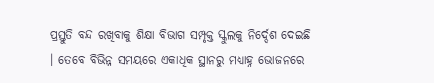ପ୍ରସ୍ତୁତି ବନ୍ଦ ରଖିବାକୁ ଶିକ୍ଷା ବିଭାଗ ସମ୍ପୃକ୍ତ ସ୍କୁଲକୁ ନିର୍ଦ୍ଦେଶ ଦେଇଛି । ତେବେ ବିଭିନ୍ନ ସମୟରେ ଏକାଧିକ ସ୍ଥାନରୁ ମଧ୍ୟାହ୍ନ ଭୋଜନରେ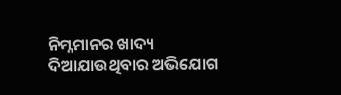ନିମ୍ନମାନର ଖାଦ୍ୟ ଦିଆଯାଉଥିବାର ଅଭିଯୋଗ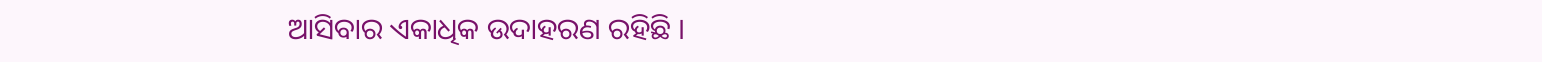ଆସିବାର ଏକାଧିକ ଉଦାହରଣ ରହିଛି ।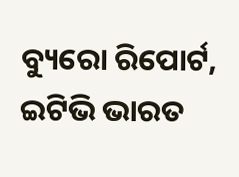ବ୍ୟୁରୋ ରିପୋର୍ଟ, ଇଟିଭି ଭାରତ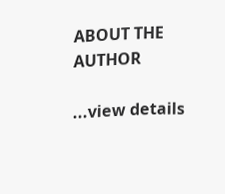ABOUT THE AUTHOR

...view details